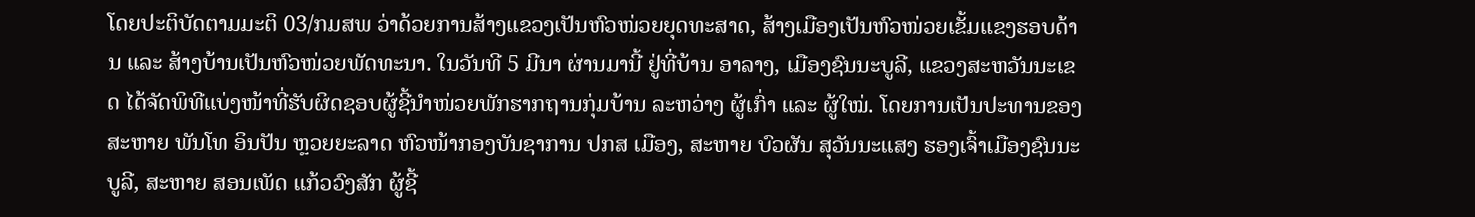ໂດຍປະຕິບັດຕາມມະຕິ 03/ກມສພ ວ່າດ້ວຍການສ້າງແຂວງເປັນຫົວໜ່ວຍຍຸດທະສາດ, ສ້າງເມືອງເປັນຫົວໜ່ວຍເຂັ້ມແຂງຮອບດ້ານ ແລະ ສ້າງບ້ານເປັນຫົວໜ່ວຍພັດທະນາ. ໃນວັນທີ 5 ມີນາ ຜ່ານມານີ້ ຢູ່ທີ່ບ້ານ ອາລາງ, ເມືອງຊົນນະບູລີ, ແຂວງສະຫວັນນະເຂດ ໄດ້ຈັດພິທີແບ່ງໜ້າທີ່ຮັບຜິດຊອບຜູ້ຊີ້ນໍາໜ່ວຍພັກຮາກຖານກຸ່ມບ້ານ ລະຫວ່າງ ຜູ້ເກົ່າ ແລະ ຜູ້ໃໝ່. ໂດຍການເປັນປະທານຂອງສະຫາຍ ພັນໂທ ອິນປັນ ຫຼວຍຍະລາດ ຫົວໜ້າກອງບັນຊາການ ປກສ ເມືອງ, ສະຫາຍ ບົວຜັນ ສຸວັນນະແສງ ຮອງເຈົ້າເມືອງຊົນນະບູລີ, ສະຫາຍ ສອນເພັດ ແກ້ວວົງສັກ ຜູ້ຊີ້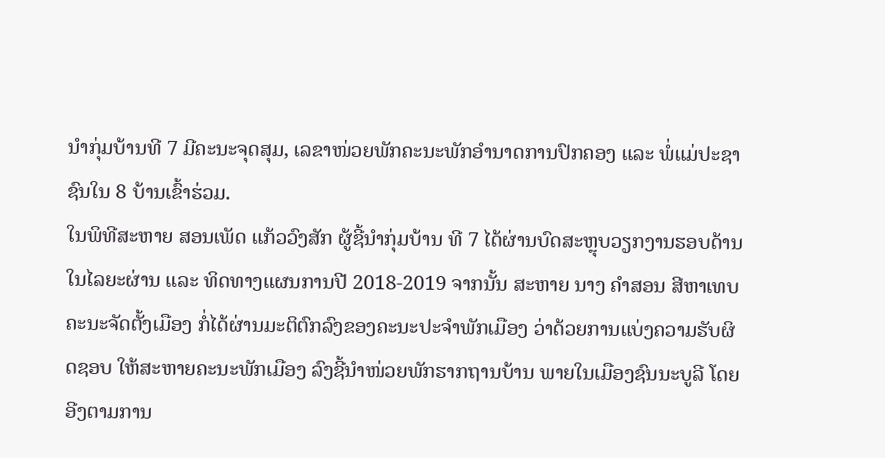ນໍາກຸ່ມບ້ານທີ 7 ມີຄະນະຈຸດສຸມ, ເລຂາໜ່ວຍພັກຄະນະພັກອໍານາດການປົກຄອງ ແລະ ພໍ່ແມ່ປະຊາຊົນໃນ 8 ບ້ານເຂົ້າຮ່ວມ.
ໃນພິທີສະຫາຍ ສອນເພັດ ແກ້ວວົງສັກ ຜູ້ຊີ້ນໍາກຸ່ມບ້ານ ທີ 7 ໄດ້ຜ່ານບົດສະຫຼຸບວຽກງານຮອບດ້ານໃນໄລຍະຜ່ານ ແລະ ທິດທາງແຜນການປີ 2018-2019 ຈາກນັ້ນ ສະຫາຍ ນາງ ຄໍາສອນ ສີຫາເທບ ຄະນະຈັດຕັ້ງເມືອງ ກໍ່ໄດ້ຜ່ານມະຕິຕົກລົງຂອງຄະນະປະຈໍາພັກເມືອງ ວ່າດ້ວຍການແບ່ງຄວາມຮັບຜິດຊອບ ໃຫ້ສະຫາຍຄະນະພັກເມືອງ ລົງຊີ້ນໍາໜ່ວຍພັກຮາກຖານບ້ານ ພາຍໃນເມືອງຊົນນະບູລີ ໂດຍອີງຕາມການ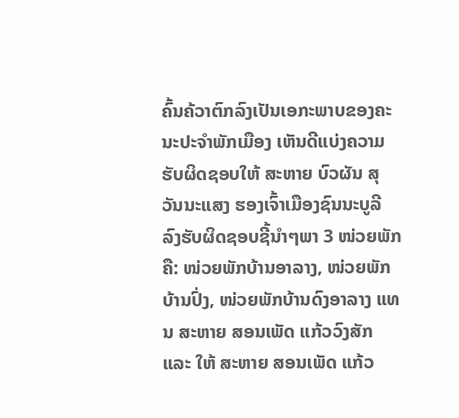ຄົ້ນຄ້ວາຕົກລົງເປັນເອກະພາບຂອງຄະນະປະຈໍາພັກເມືອງ ເຫັນດີແບ່ງຄວາມຮັບຜິດຊອບໃຫ້ ສະຫາຍ ບົວຜັນ ສຸວັນນະແສງ ຮອງເຈົ້າເມືອງຊົນນະບູລີ ລົງຮັບຜິດຊອບຊີ້ນໍາໆພາ 3 ໜ່ວຍພັກ ຄື: ໜ່ວຍພັກບ້ານອາລາງ, ໜ່ວຍພັກບ້ານປົ່ງ, ໜ່ວຍພັກບ້ານດົງອາລາງ ແທນ ສະຫາຍ ສອນເພັດ ແກ້ວວົງສັກ ແລະ ໃຫ້ ສະຫາຍ ສອນເພັດ ແກ້ວ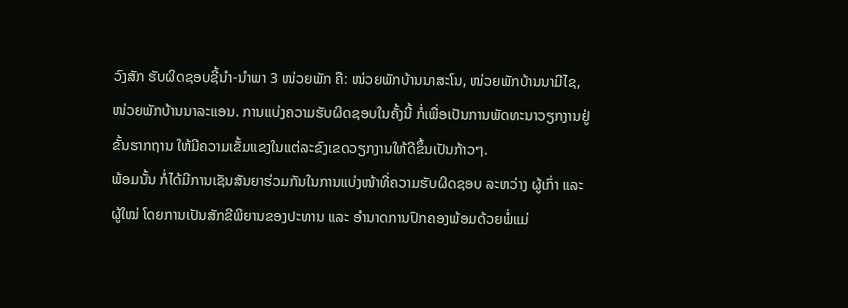ວົງສັກ ຮັບຜິດຊອບຊີ້ນໍາ-ນຳພາ 3 ໜ່ວຍພັກ ຄື: ໜ່ວຍພັກບ້ານນາສະໂນ, ໜ່ວຍພັກບ້ານນາມີໄຊ, ໜ່ວຍພັກບ້ານນາລະແອນ. ການແບ່ງຄວາມຮັບຜິດຊອບໃນຄັ້ງນີ້ ກໍ່ເພື່ອເປັນການພັດທະນາວຽກງານຢູ່ຂັ້ນຮາກຖານ ໃຫ້ມີຄວາມເຂັ້ມແຂງໃນແຕ່ລະຂົງເຂດວຽກງານໃຫ້ດີຂຶ້ນເປັນກ້າວໆ.
ພ້ອມນັ້ນ ກໍ່ໄດ້ມີການເຊັນສັນຍາຮ່ວມກັນໃນການແບ່ງໜ້າທີ່ຄວາມຮັບຜິດຊອບ ລະຫວ່າງ ຜູ້ເກົ່າ ແລະ ຜູ້ໃໝ່ ໂດຍການເປັນສັກຂີພິຍານຂອງປະທານ ແລະ ອໍານາດການປົກຄອງພ້ອມດ້ວຍພໍ່ແມ່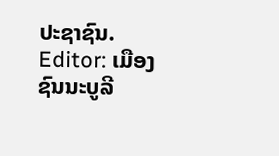ປະຊາຊົນ.
Editor: ເມືອງຊົນນະບູລີ